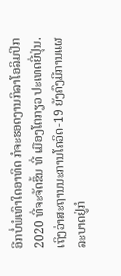ອີກບໍ່ພໍເທົາໃດອາທິດ ກໍຈະຮອດງານກິລາໂອລິມປິກ 2020 ທີ່ຈະຈັດຂຶ້ນ ທີ່ ເມືອງໂຕກຽວ ປະເທດຍີ່ປຸ່ນ. ເຖິງວ່າສະຖານນະການໂຄວິດ-19 ຍັງຄົງມີການແຜລະບາດຢູ່ກໍ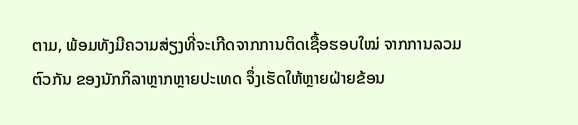ຕາມ, ພ້ອມທັງມີຄວາມສ່ຽງທີ່ຈະເກີດຈາກການຕິດເຊື້ອຮອບໃໝ່ ຈາກການລວມຕົວກັນ ຂອງນັກກິລາຫຼາກຫຼາຍປະເທດ ຈຶ່ງເຮັດໃຫ້ຫຼາຍຝ່າຍຂ້ອນ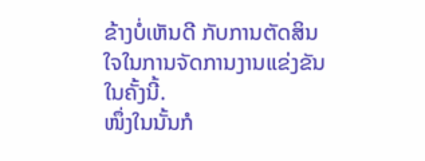ຂ້າງບໍ່ເຫັນດີ ກັບການຕັດສິນໃຈໃນການຈັດການງານແຂ່ງຂັນໃນຄັ້ງນີ້.
ໜຶ່ງໃນນັ້ນກໍ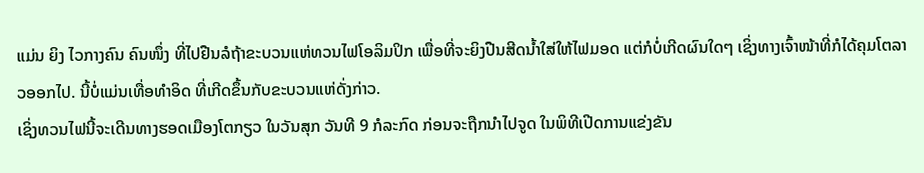ແມ່ນ ຍິງ ໄວກາງຄົນ ຄົນໜຶ່ງ ທີ່ໄປຢືນລໍຖ້າຂະບວນແຫ່ທວນໄຟໂອລິມປິກ ເພື່ອທີ່ຈະຍິງປືນສີດນໍ້າໃສ່ໃຫ້ໄຟມອດ ແຕ່ກໍບໍ່ເກີດຜົນໃດໆ ເຊິ່ງທາງເຈົ້າໜ້າທີ່ກໍໄດ້ຄຸມໂຕລາວອອກໄປ. ນີ້ບໍ່ແມ່ນເທື່ອທຳອິດ ທີ່ເກີດຂຶ້ນກັບຂະບວນແຫ່ດັ່ງກ່າວ.
ເຊິ່ງທວນໄຟນີ້ຈະເດີນທາງຮອດເມືອງໂຕກຽວ ໃນວັນສຸກ ວັນທີ 9 ກໍລະກົດ ກ່ອນຈະຖືກນຳໄປຈູດ ໃນພິທີເປີດການແຂ່ງຂັນ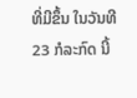ທີ່ມີຂຶ້ນ ໃນວັນທີ 23 ກໍລະກົດ ນີ້